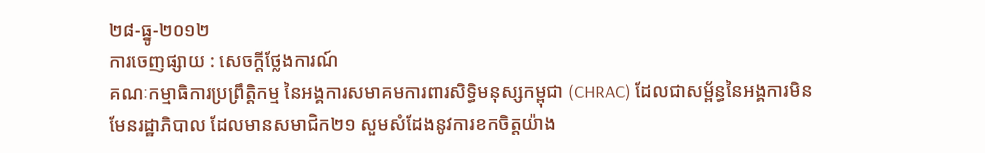២៨-ធ្នូ-២០១២
ការចេញផ្សាយ : សេចក្តីថ្លែងការណ៍
គណៈកម្មាធិការប្រព្រឹត្តិកម្ម នៃអង្គការសមាគមការពារសិទ្ធិមនុស្សកម្ពុជា (CHRAC) ដែលជាសម្ព័ន្ធនៃអង្គការមិនមែនរដ្ឋាភិបាល ដែលមានសមាជិក២១ សួមសំដែងនូវការខកចិត្តយ៉ាង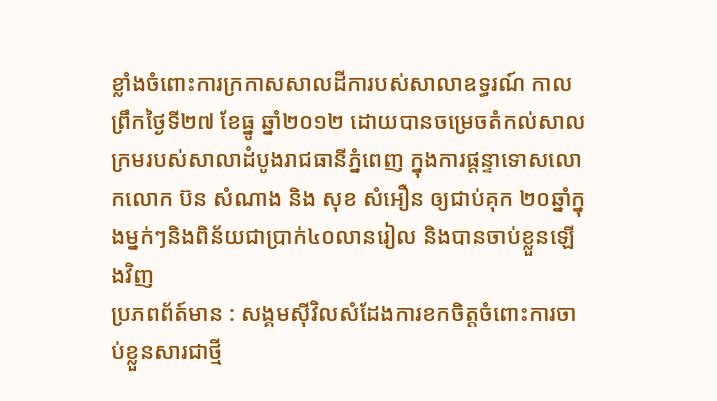ខ្លាំងចំពោះការក្រកាសសាលដីការបស់សាលាឧទ្ធរណ៍ កាលព្រឹកថ្ងៃទី២៧ ខែធ្នូ ឆ្នាំ២០១២ ដោយបានចម្រេចតំកល់សាលក្រមរបស់សាលាដំបូងរាជធានីភ្នំពេញ ក្នុងការផ្តន្ទាទោសលោកលោក ប៊ន សំណាង និង សុខ សំអឿន ឲ្យជាប់គុក ២០ឆ្នាំក្នុងម្នក់ៗនិងពិន័យជាប្រាក់៤០លានរៀល និងបានចាប់ខ្លួនឡើងវិញ
ប្រភពព័ត៍មាន : សង្គមស៊ីវិលសំដែងការខកចិត្តចំពោះការចាប់ខ្លួនសារជាថ្មី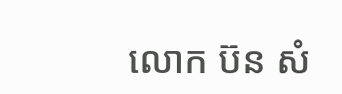លោក ប៊ន សំ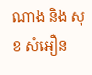ណាង និង សុខ សំអឿន